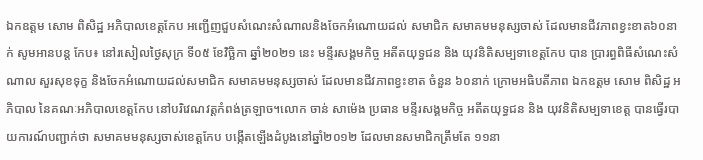ឯកឧត្តម សោម ពិសិដ្ឋ អភិបាលខេត្តកែប អញ្ជើញជួបសំណេះសំណាលនិងចែកអំណោយដល់ សមាជិក សមាគមមនុស្សចាស់ ដែលមានជីវភាពខ្វះខាត៦០នាក់ សូមអានបន្ត កែប៖ នៅរសៀលថ្ងៃសុក្រ ទី០៥ ខែវិច្ឆិកា ឆ្នាំ២០២១ នេះ មន្ទីរសង្គមកិច្ច អតីតយុទ្ធជន និង យុវនិតិសម្បទាខេត្តកែប បាន ប្រារព្ធពិធីសំណេះសំណាល សួរសុខទុក្ខ និងចែកអំណោយដល់សមាជិក សមាគមមនុស្សចាស់ ដែលមានជីវភាពខ្វះខាត ចំនួន ៦០នាក់ ក្រោមអធិបតីភាព ឯកឧត្តម សោម ពិសិដ្ឋ អភិបាល នៃគណៈអភិបាលខេត្តកែប នៅបរិវេណវត្តកំពង់ត្រឡាច។លោក ចាន់ សាម៉េង ប្រធាន មន្ទីរសង្គមកិច្ច អតីតយុទ្ធជន និង យុវនិតិសម្បទាខេត្ត បានធ្វើរបាយការណ៍បញ្ជាក់ថា សមាគមមនុស្សចាស់ខេត្តកែប បង្កើតឡើងដំបូងនៅឆ្នាំ២០១២ ដែលមានសមាជិកត្រឹមតែ ១១នា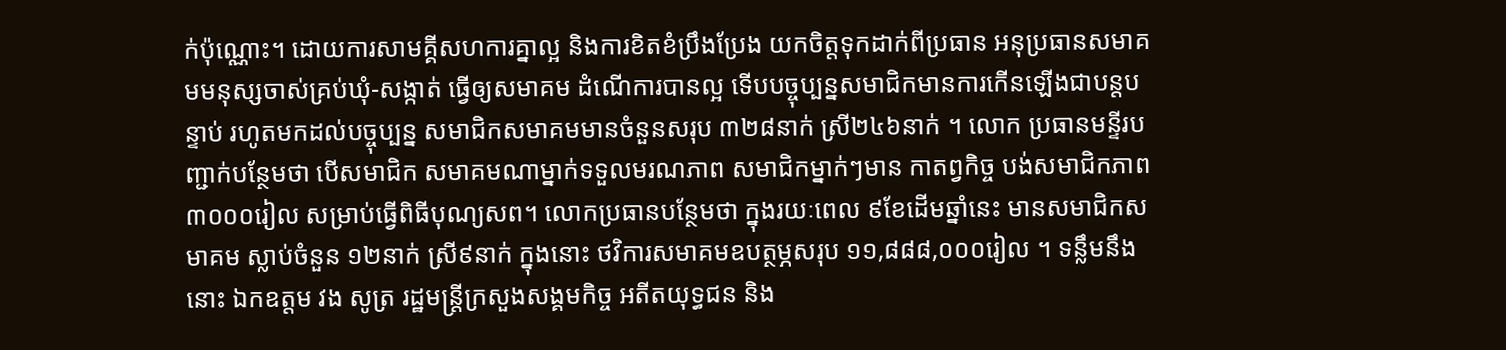ក់ប៉ុណ្ណោះ។ ដោយការសាមគ្គីសហការគ្នាល្អ និងការខិតខំប្រឹងប្រែង យកចិត្តទុកដាក់ពីប្រធាន អនុប្រធានសមាគមមនុស្សចាស់គ្រប់ឃុំ-សង្កាត់ ធ្វើឲ្យសមាគម ដំណើការបានល្អ ទើបបច្ចុប្បន្នសមាជិកមានការកើនឡើងជាបន្តបន្ទាប់ រហូតមកដល់បច្ចុប្បន្ន សមាជិកសមាគមមានចំនួនសរុប ៣២៨នាក់ ស្រី២៤៦នាក់ ។ លោក ប្រធានមន្ទីរបញ្ជាក់បន្ថែមថា បើសមាជិក សមាគមណាម្នាក់ទទួលមរណភាព សមាជិកម្នាក់ៗមាន កាតព្វកិច្ច បង់សមាជិកភាព ៣០០០រៀល សម្រាប់ធ្វើពិធីបុណ្យសព។ លោកប្រធានបន្ថែមថា ក្នុងរយៈពេល ៩ខែដើមឆ្នាំនេះ មានសមាជិកសមាគម ស្លាប់ចំនួន ១២នាក់ ស្រី៩នាក់ ក្នុងនោះ ថវិការសមាគមឧបត្ថម្ភសរុប ១១,៨៨៨,០០០រៀល ។ ទន្លឹមនឹងនោះ ឯកឧត្តម វង សូត្រ រដ្ឋមន្ត្រីក្រសួងសង្គមកិច្ច អតីតយុទ្ធជន និង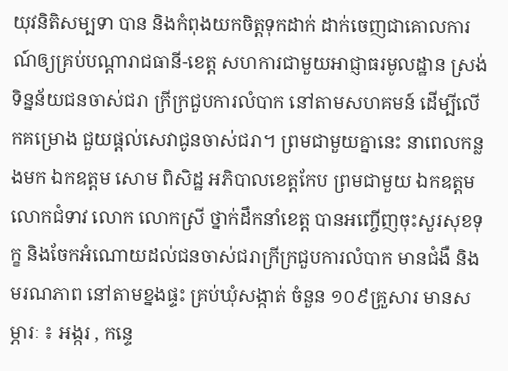យុវនិតិសម្បទា បាន និងកំពុងយកចិត្តទុកដាក់ ដាក់ចេញជាគោលការណ៍ឲ្យគ្រប់បណ្តារាជធានី-ខេត្ត សហការជាមួយអាជ្ញាធរមូលដ្ឋាន ស្រង់ទិន្នន័យជនចាស់ជរា ក្រីក្រជួបការលំបាក នៅតាមសហគមន៍ ដើម្បីលើកគម្រោង ជួយផ្តល់សេវាជូនចាស់ជរា។ ព្រមជាមួយគ្នានេះ នាពេលកន្លងមក ឯកឧត្តម សោម ពិសិដ្ឋ អភិបាលខេត្តកែប ព្រមជាមួយ ឯកឧត្តម លោកជំទាវ លោក លោកស្រី ថ្នាក់ដឹកនាំខេត្ត បានអញ្ចើញចុះសួរសុខទុក្ខ និងចែកអំណោយដល់ជនចាស់ជរាក្រីក្រជួបការលំបាក មានជំងឺ និងមរណភាព នៅតាមខ្នងផ្ទះ គ្រប់ឃុំសង្កាត់ ចំនួន ១០៩គ្រួសារ មានសម្ភារៈ ៖ អង្ករ , កន្ទេ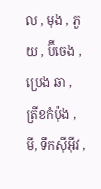ល , មុង , ភួយ , ប៊ីចេង , ប្រេង ឆា , ត្រីខកំប៉ុង , មី, ទឹកស៊ីអ៊ីវ ,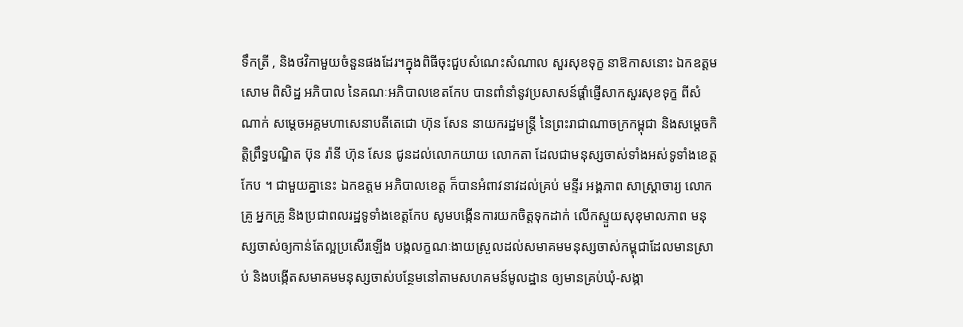ទឹកត្រី , និងថវិកាមួយចំនួនផងដែរ។ក្នុងពិធីចុះជួបសំណេះសំណាល សួរសុខទុក្ខ នាឱកាសនោះ ឯកឧត្តម សោម ពិសិដ្ឋ អភិបាល នៃគណៈអភិបាលខេតកែប បានពាំនាំនូវប្រសាសន៍ផ្តាំផ្ញើសាកសួរសុខទុក្ខ ពីសំណាក់ សម្ដេចអគ្គមហាសេនាបតីតេជោ ហ៊ុន សែន នាយករដ្ឋមន្ត្រី នៃព្រះរាជាណាចក្រកម្ពុជា និងសម្តេចកិត្តិព្រឹទ្ធបណ្ឌិត ប៊ុន រ៉ានី ហ៊ុន សែន ជូនដល់លោកយាយ លោកតា ដែលជាមនុស្សចាស់ទាំងអស់ទូទាំងខេត្តកែប ។ ជាមួយគ្នានេះ ឯកឧត្តម អភិបាលខេត្ត ក៏បានអំពាវនាវដល់គ្រប់ មន្ទីរ អង្គភាព សាស្ត្រាចារ្យ លោកគ្រូ អ្នកគ្រូ និងប្រជាពលរដ្ឋទូទាំងខេត្តកែប សូមបង្កើនការយកចិត្តទុកដាក់ លើកស្ទួយសុខុមាលភាព មនុស្សចាស់ឲ្យកាន់តែល្អប្រសើរឡើង បង្កលក្ខណៈងាយស្រួលដល់សមាគមមនុស្សចាស់កម្ពុជាដែលមានស្រាប់ និងបង្កើតសមាគមមនុស្សចាស់បន្ថែមនៅតាមសហគមន៍មូលដ្ឋាន ឲ្យមានគ្រប់ឃុំ-សង្កា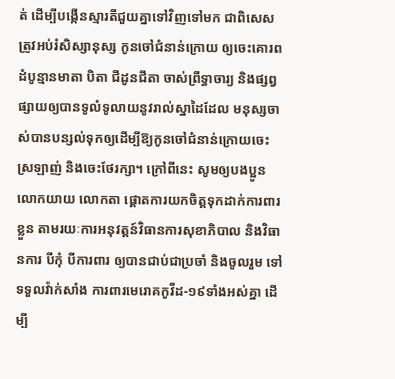ត់ ដើម្បីបង្កើនស្មារតីជួយគ្នាទៅវិញទៅមក ជាពិសេស ត្រូវអប់រំសិស្សានុស្ស កូនចៅជំនាន់ក្រោយ ឲ្យចេះគោរពដំបូន្មានមាតា បិតា ជីដូនជីតា ចាស់ព្រឹទ្ធាចារ្យ និងផ្សព្វផ្សាយឲ្យបានទូលំទូលាយនូវរាល់ស្នាដៃដែល មនុស្សចាស់បានបន្សល់ទុកឲ្យដើម្បីឱ្យកូនចៅជំនាន់ក្រោយចេះស្រឡាញ់ និងចេះថែរក្សា។ ក្រៅពីនេះ សូមឲ្យបងប្អូន លោកយាយ លោកតា ផ្តោតការយកចិត្តទុកដាក់ការពារខ្លួន តាមរយៈការអនុវត្តន៍វិធានការសុខាភិបាល និងវិធានការ បីកុំ បីការពារ ឲ្យបានជាប់ជាប្រចាំ និងចូលរួម ទៅទទួលវ៉ាក់សាំង ការពារមេរោគកូវីដ-១៩ទាំងអស់គ្នា ដើម្បី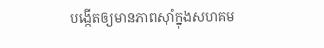បង្កើតឲ្យមានភាពស៊ាំក្នុងសហគម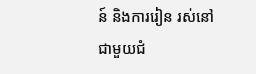ន៍ និងការរៀន រស់នៅជាមួយជំ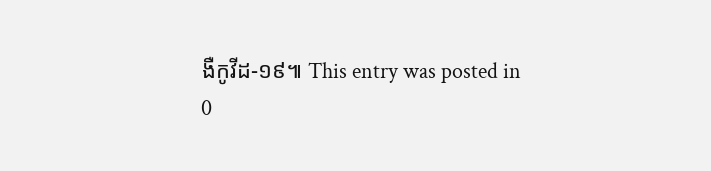ងឺកូវីដ-១៩៕ This entry was posted in
0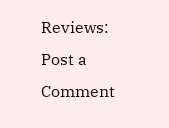Reviews:
Post a Comment